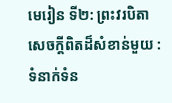មេរៀន ទី២: ព្រះវរបិតា
សេចក្តីពិតដ៏សំខាន់មួយ : ទំនាក់ទំន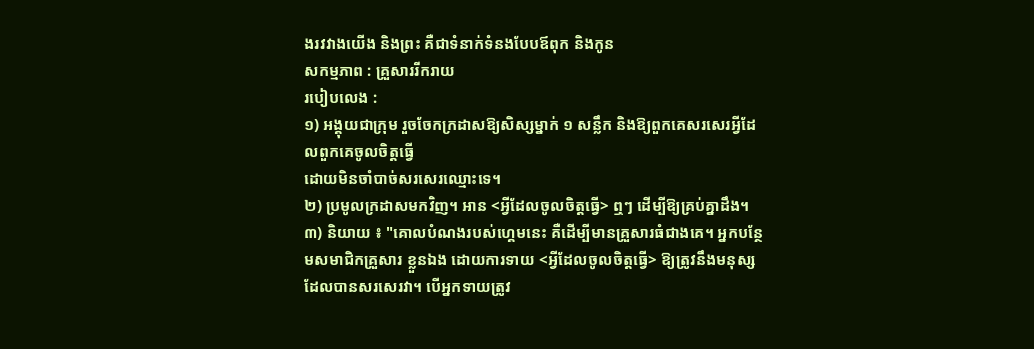ងរវវាងយើង និងព្រះ គឺជាទំនាក់ទំនងបែបឪពុក និងកូន
សកម្មភាព : គ្រួសាររីករាយ
របៀបលេង :
១) អង្គុយជាក្រុម រួចចែកក្រដាសឱ្យសិស្សម្នាក់ ១ សន្លឹក និងឱ្យពួកគេសរសេរអ្វីដែលពួកគេចូលចិត្តធ្វើ
ដោយមិនចាំបាច់សរសេរឈ្មោះទេ។
២) ប្រមូលក្រដាសមកវិញ។ អាន <អ្វីដែលចូលចិត្តធ្វើ> ឮៗ ដើម្បីឱ្យគ្រប់គ្នាដឹង។
៣) និយាយ ៖ "គោលបំណងរបស់ហ្គេមនេះ គឺដើម្បីមានគ្រួសារធំជាងគេ។ អ្នកបន្ថែមសមាជិកគ្រួសារ ខ្លួនឯង ដោយការទាយ <អ្វីដែលចូលចិត្តធ្វើ> ឱ្យត្រូវនឹងមនុស្សដែលបានសរសេរវា។ បើអ្នកទាយត្រូវ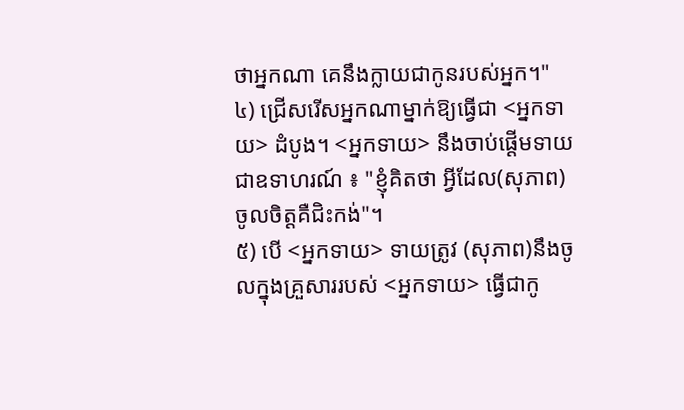ថាអ្នកណា គេនឹងក្លាយជាកូនរបស់អ្នក។"
៤) ជ្រើសរើសអ្នកណាម្នាក់ឱ្យធ្វើជា <អ្នកទាយ> ដំបូង។ <អ្នកទាយ> នឹងចាប់ផ្ដើមទាយ ជាឧទាហរណ៍ ៖ "ខ្ញុំគិតថា អ្វីដែល(សុភាព)ចូលចិត្តគឺជិះកង់"។
៥) បើ <អ្នកទាយ> ទាយត្រូវ (សុភាព)នឹងចូលក្នុងគ្រួសាររបស់ <អ្នកទាយ> ធ្វើជាកូ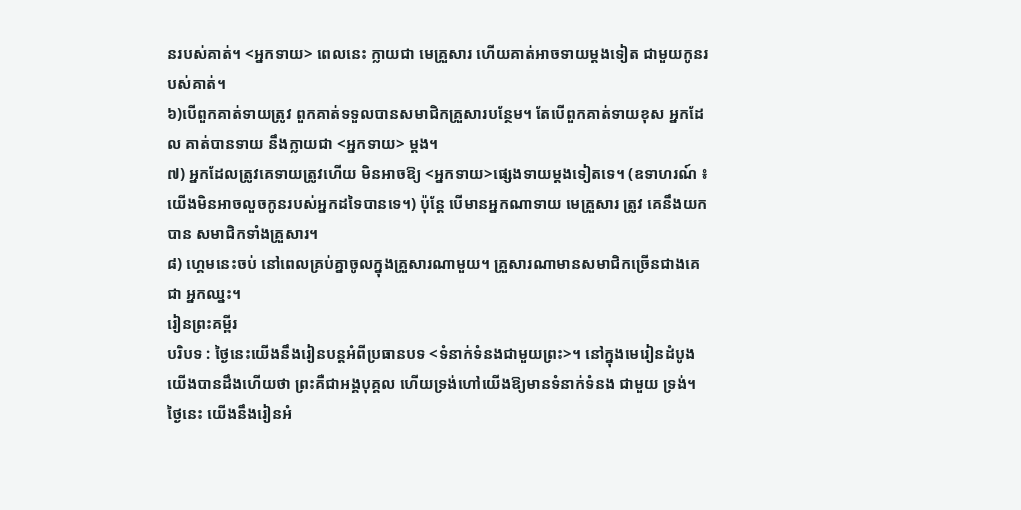នរបស់គាត់។ <អ្នកទាយ> ពេលនេះ ក្លាយជា មេគ្រួសារ ហើយគាត់អាចទាយម្ដងទៀត ជាមួយកូនរបស់គាត់។
៦)បើពួកគាត់ទាយត្រូវ ពួកគាត់ទទួលបានសមាជិកគ្រួសារបន្ថែម។ តែបើពួកគាត់ទាយខុស អ្នកដែល គាត់បានទាយ នឹងក្លាយជា <អ្នកទាយ> ម្ដង។
៧) អ្នកដែលត្រូវគេទាយត្រូវហើយ មិនអាចឱ្យ <អ្នកទាយ>ផ្សេងទាយម្ដងទៀតទេ។ (ឧទាហរណ៍ ៖ យើងមិនអាចលួចកូនរបស់អ្នកដទៃបានទេ។) ប៉ុន្តែ បើមានអ្នកណាទាយ មេគ្រួសារ ត្រូវ គេនឹងយកបាន សមាជិកទាំងគ្រួសារ។
៨) ហ្គេមនេះចប់ នៅពេលគ្រប់គ្នាចូលក្នុងគ្រួសារណាមួយ។ គ្រួសារណាមានសមាជិកច្រើនជាងគេ ជា អ្នកឈ្នះ។
រៀនព្រះគម្ពីរ
បរិបទ : ថ្ងៃនេះយើងនឹងរៀនបន្តអំពីប្រធានបទ <ទំនាក់ទំនងជាមួយព្រះ>។ នៅក្នុងមេរៀនដំបូង យើងបានដឹងហើយថា ព្រះគឺជាអង្គបុគ្គល ហើយទ្រង់ហៅយើងឱ្យមានទំនាក់ទំនង ជាមួយ ទ្រង់។ ថ្ងៃនេះ យើងនឹងរៀនអំ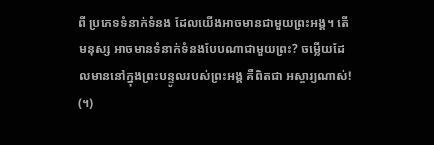ពី ប្រភេទទំនាក់ទំនង ដែលយើងអាចមានជាមួយព្រះអង្គ។ តើមនុស្ស អាចមានទំនាក់ទំនងបែបណាជាមួយព្រះ? ចម្លើយដែលមាននៅក្នុងព្រះបន្ទូលរបស់ព្រះអង្គ គឺពិតជា អស្ចារ្យណាស់! (។)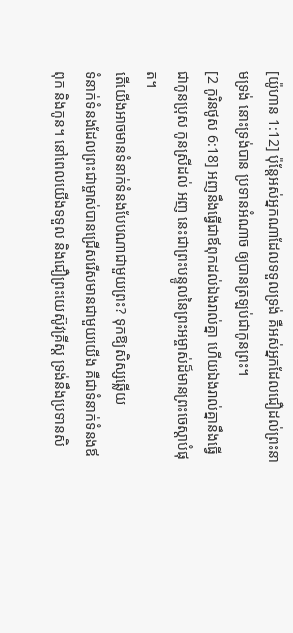[យ៉ូហាន 1:12] ប៉ុន្តែអស់អ្នកណាដែលទទួលទ្រង់ គឺអស់អ្នកដែលជឿដល់ព្រះនាមទ្រង់ នោះទ្រង់បាន ប្រទានអំណាច ឲ្យបានត្រឡប់ជាកូនព្រះ។
[2 កូរិនថូស 6:18] អញនឹងធ្វើជាឪពុកដល់ឯងរាល់គ្នា ហើយឯងរាល់គ្នានឹងធ្វើជាកូនប្រុស កូនស្រីដល់ អញ នេះជាព្រះបន្ទូលនៃព្រះអម្ចាស់ដ៏មានព្រះចេស្តាបំផុត។
តើយើងអាចមានទំនាក់ទំនងបែបណាជាមួយព្រះ? ទុកឱ្យសិស្សឆ្លើយ
ទំនាក់ទំនងដែលព្រះជាម្ចាស់បានជ្រើសរើសមានជាមួយយើង គឺជាទំនាក់ទំនងឪពុក និងកូន។ នៅពេលយើងទទួល និងជឿព្រះយេស៊ូវគ្រីស្ត ទ្រង់នឹងប្រទានសិ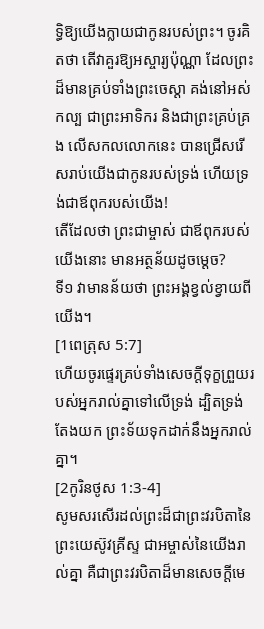ទ្ធិឱ្យយើងក្លាយជាកូនរបស់ព្រះ។ ចូរគិតថា តើវាគួរឱ្យអស្ចារ្យប៉ុណ្ណា ដែលព្រះដ៏មានគ្រប់ទាំងព្រះចេស្ដា គង់នៅអស់កល្ប ជាព្រះអាទិករ និងជាព្រះគ្រប់គ្រង លើសកលលោកនេះ បានជ្រើសរើសរាប់យើងជាកូនរបស់ទ្រង់ ហើយទ្រង់ជាឪពុករបស់យើង!
តើដែលថា ព្រះជាម្ចាស់ ជាឪពុករបស់យើងនោះ មានអត្ថន័យដូចម្ដេច?
ទី១ វាមានន័យថា ព្រះអង្គខ្វល់ខ្វាយពីយើង។
[1ពេត្រុស 5:7]
ហើយចូរផ្ទេរគ្រប់ទាំងសេចក្តីទុក្ខព្រួយរបស់អ្នករាល់គ្នាទៅលើទ្រង់ ដ្បិតទ្រង់តែងយក ព្រះទ័យទុកដាក់នឹងអ្នករាល់គ្នា។
[2កូរិនថូស 1:3-4]
សូមសរសើរដល់ព្រះដ៏ជាព្រះវរបិតានៃព្រះយេស៊ូវគ្រីស្ទ ជាអម្ចាស់នៃយើងរាល់គ្នា គឺជាព្រះវរបិតាដ៏មានសេចក្តីមេ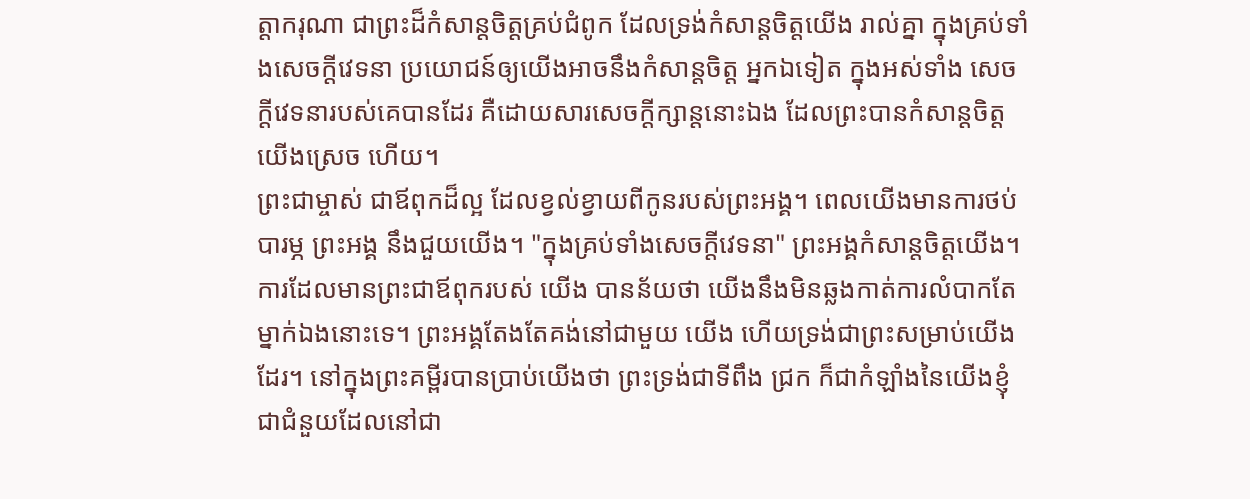ត្តាករុណា ជាព្រះដ៏កំសាន្តចិត្តគ្រប់ជំពូក ដែលទ្រង់កំសាន្តចិត្តយើង រាល់គ្នា ក្នុងគ្រប់ទាំងសេចក្តីវេទនា ប្រយោជន៍ឲ្យយើងអាចនឹងកំសាន្តចិត្ត អ្នកឯទៀត ក្នុងអស់ទាំង សេចក្តីវេទនារបស់គេបានដែរ គឺដោយសារសេចក្តីក្សាន្តនោះឯង ដែលព្រះបានកំសាន្តចិត្តយើងស្រេច ហើយ។
ព្រះជាម្ចាស់ ជាឪពុកដ៏ល្អ ដែលខ្វល់ខ្វាយពីកូនរបស់ព្រះអង្គ។ ពេលយើងមានការថប់បារម្ភ ព្រះអង្គ នឹងជួយយើង។ "ក្នុងគ្រប់ទាំងសេចក្តីវេទនា" ព្រះអង្គកំសាន្តចិត្តយើង។ ការដែលមានព្រះជាឪពុករបស់ យើង បានន័យថា យើងនឹងមិនឆ្លងកាត់ការលំបាកតែម្នាក់ឯងនោះទេ។ ព្រះអង្គតែងតែគង់នៅជាមួយ យើង ហើយទ្រង់ជាព្រះសម្រាប់យើងដែរ។ នៅក្នុងព្រះគម្ពីរបានប្រាប់យើងថា ព្រះទ្រង់ជាទីពឹង ជ្រក ក៏ជាកំឡាំងនៃយើងខ្ញុំ ជាជំនួយដែលនៅជា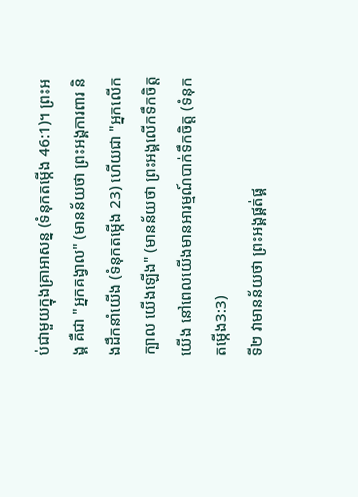ប់ជាមួយក្នុងគ្រាអាសន្ន (ទំនុកតម្កើង 46:1)។ ព្រះអង្គ គឺជា "អ្នកគង្វាល" (មានន័យថា ព្រះអង្គការពារ និងដឹកនាំយើង (ទំនុកតម្កើង 23) ហើយជា "អ្នកលើកក្បាល យើងឡើង" (មានន័យថា ព្រះអង្គលើកទឹកចិត្តយើង នៅពេលយើងមានអារម្មណ៍បាក់ទឹកចិត្ត (ទំនុកតម្កើង3:3)
ទី២ វាមានន័យថា ព្រះអង្គផ្គត់ផ្គ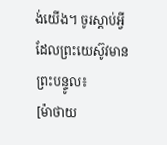ង់យើង។ ចូរស្ដាប់អ្វីដែលព្រះយេស៊ូវមានព្រះបន្ទូល៖
[ម៉ាថាយ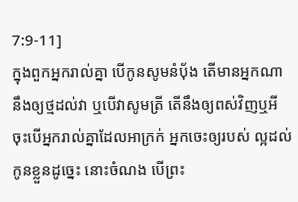7:9-11]
ក្នុងពួកអ្នករាល់គ្នា បើកូនសូមនំបុ័ង តើមានអ្នកណានឹងឲ្យថ្មដល់វា ឬបើវាសូមត្រី តើនឹងឲ្យពស់វិញឬអី ចុះបើអ្នករាល់គ្នាដែលអាក្រក់ អ្នកចេះឲ្យរបស់ ល្អដល់កូនខ្លួនដូច្នេះ នោះចំណង បើព្រះ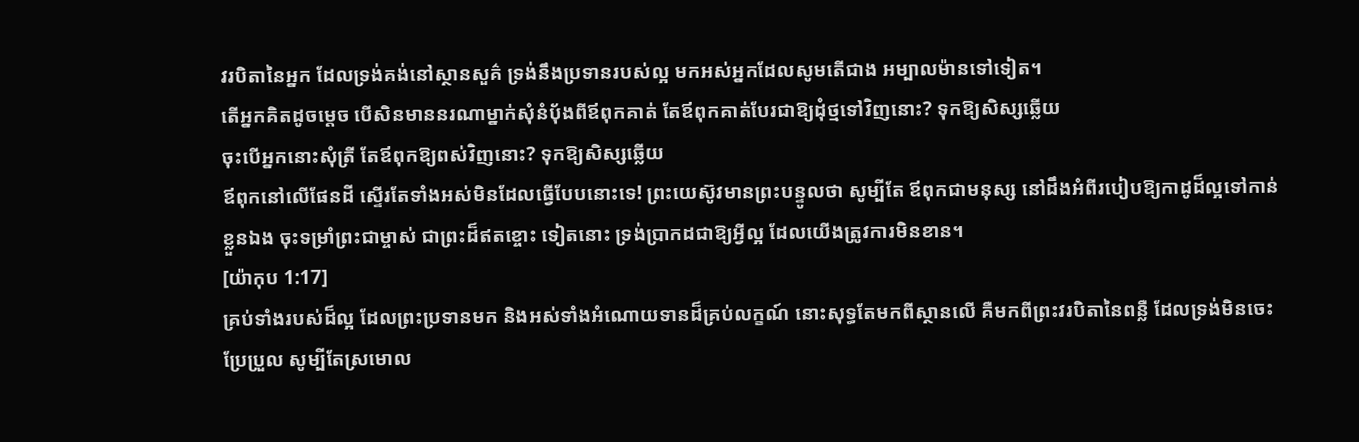វរបិតានៃអ្នក ដែលទ្រង់គង់នៅស្ថានសួគ៌ ទ្រង់នឹងប្រទានរបស់ល្អ មកអស់អ្នកដែលសូមតើជាង អម្បាលម៉ានទៅទៀត។
តើអ្នកគិតដូចម្ដេច បើសិនមាននរណាម្នាក់សុំនំបុ័ងពីឪពុកគាត់ តែឪពុកគាត់បែរជាឱ្យដុំថ្មទៅវិញនោះ? ទុកឱ្យសិស្សឆ្លើយ
ចុះបើអ្នកនោះសុំត្រី តែឪពុកឱ្យពស់វិញនោះ? ទុកឱ្យសិស្សឆ្លើយ
ឪពុកនៅលើផែនដី ស្ទើរតែទាំងអស់មិនដែលធ្វើបែបនោះទេ! ព្រះយេស៊ូវមានព្រះបន្ទូលថា សូម្បីតែ ឪពុកជាមនុស្ស នៅដឹងអំពីរបៀបឱ្យកាដូដ៏ល្អទៅកាន់ខ្លួនឯង ចុះទម្រាំព្រះជាម្ចាស់ ជាព្រះដ៏ឥតខ្ចោះ ទៀតនោះ ទ្រង់ប្រាកដជាឱ្យអ្វីល្អ ដែលយើងត្រូវការមិនខាន។
[យ៉ាកុប 1:17]
គ្រប់ទាំងរបស់ដ៏ល្អ ដែលព្រះប្រទានមក និងអស់ទាំងអំណោយទានដ៏គ្រប់លក្ខណ៍ នោះសុទ្ធតែមកពីស្ថានលើ គឺមកពីព្រះវរបិតានៃពន្លឺ ដែលទ្រង់មិនចេះប្រែប្រួល សូម្បីតែស្រមោល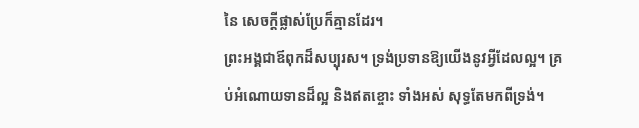នៃ សេចក្តីផ្លាស់ប្រែក៏គ្មានដែរ។
ព្រះអង្គជាឪពុកដ៏សប្បុរស។ ទ្រង់ប្រទានឱ្យយើងនូវអ្វីដែលល្អ។ គ្រប់អំណោយទានដ៏ល្អ និងឥតខ្ចោះ ទាំងអស់ សុទ្ធតែមកពីទ្រង់។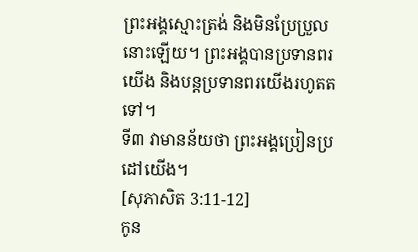ព្រះអង្គស្មោះត្រង់ និងមិនប្រែប្រួលនោះឡើយ។ ព្រះអង្គបានប្រទានពរ យើង និងបន្តប្រទានពរយើងរហូតតទៅ។
ទី៣ វាមានន័យថា ព្រះអង្គប្រៀនប្រដៅយើង។
[សុភាសិត 3:11-12]
កូន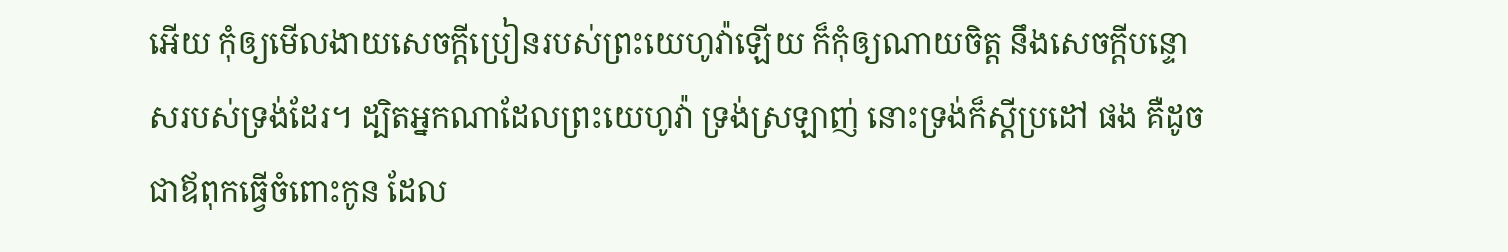អើយ កុំឲ្យមើលងាយសេចក្តីប្រៀនរបស់ព្រះយេហូវ៉ាឡើយ ក៏កុំឲ្យណាយចិត្ត នឹងសេចក្តីបន្ទោសរបស់ទ្រង់ដែរ។ ដ្បិតអ្នកណាដែលព្រះយេហូវ៉ា ទ្រង់ស្រឡាញ់ នោះទ្រង់ក៏ស្តីប្រដៅ ផង គឺដូចជាឪពុកធ្វើចំពោះកូន ដែល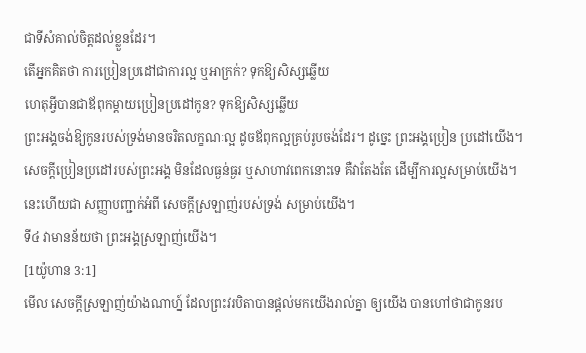ជាទីសំគាល់ចិត្តដល់ខ្លួនដែរ។
តើអ្នកគិតថា ការប្រៀនប្រដៅជាការល្អ ឬអាក្រក់? ទុកឱ្យសិស្សឆ្លើយ
ហេតុអ្វីបានជាឪពុកម្ដាយប្រៀនប្រដៅកូន? ទុកឱ្យសិស្សឆ្លើយ
ព្រះអង្គចង់ឱ្យកូនរបស់ទ្រង់មានចរិតលក្ខណៈល្អ ដូចឪពុកល្អគ្រប់រូបចង់ដែរ។ ដូច្នេះ ព្រះអង្គប្រៀន ប្រដៅយើង។ សេចក្ដីប្រៀនប្រដៅរបស់ព្រះអង្គ មិនដែលធ្ងន់ធ្ងរ ឬសាហាវពេកនោះទេ គឺវាតែងតែ ដើម្បីការល្អសម្រាប់យើង។ នេះហើយជា សញ្ញាបញ្ជាក់អំពី សេចក្ដីស្រឡាញ់របស់ទ្រង់ សម្រាប់យើង។
ទី៤ វាមានន័យថា ព្រះអង្គស្រឡាញ់យើង។
[1យ៉ូហាន 3:1]
មើល សេចក្តីស្រឡាញ់យ៉ាងណាហ្ន៍ ដែលព្រះវរបិតាបានផ្តល់មកយើងរាល់គ្នា ឲ្យយើង បានហៅថាជាកូនរប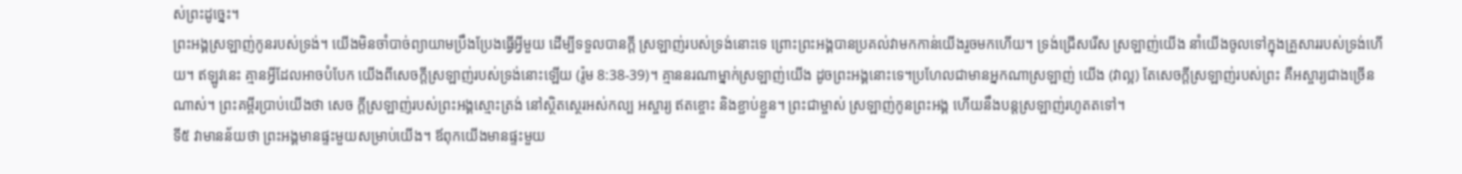ស់ព្រះដូច្នេះ។
ព្រះអង្គស្រឡាញ់កូនរបស់ទ្រង់។ យើងមិនចាំបាច់ព្យាយាមប្រឹងប្រែងធ្វើអ្វីមួយ ដើម្បីទទួលបានក្ដី ស្រឡាញ់របស់ទ្រង់នោះទេ ព្រោះព្រះអង្គបានប្រគល់វាមកកាន់យើងរួចមកហើយ។ ទ្រង់ជ្រើសរើស ស្រឡាញ់យើង នាំយើងចូលទៅក្នុងគ្រួសាររបស់ទ្រង់ហើយ។ ឥឡូវនេះ គ្មានអ្វីដែលអាចបំបែក យើងពីសេចក្ដីស្រឡាញ់របស់ទ្រង់នោះឡើយ (រ៉ូម 8:38-39)។ គ្មាននរណាម្នាក់ស្រឡាញ់យើង ដូចព្រះអង្គនោះទេ។ប្រហែលជាមានអ្នកណាស្រឡាញ់ យើង (វាល្អ) តែសេចក្ដីស្រឡាញ់របស់ព្រះ គឺអស្ចារ្យជាងច្រើនណាស់។ ព្រះគម្ពីរប្រាប់យើងថា សេច ក្ដីស្រឡាញ់របស់ព្រះអង្គស្មោះត្រង់ នៅស្ថិតស្ថេរអស់កល្ប អស្ចារ្យ ឥតខ្ចោះ និងខ្ជាប់ខ្ជួន។ ព្រះជាម្ចាស់ ស្រឡាញ់កូនព្រះអង្គ ហើយនឹងបន្តស្រឡាញ់រហូតតទៅ។
ទី៥ វាមានន័យថា ព្រះអង្គមានផ្ទះមួយសម្រាប់យើង។ ឪពុកយើងមានផ្ទះមួយ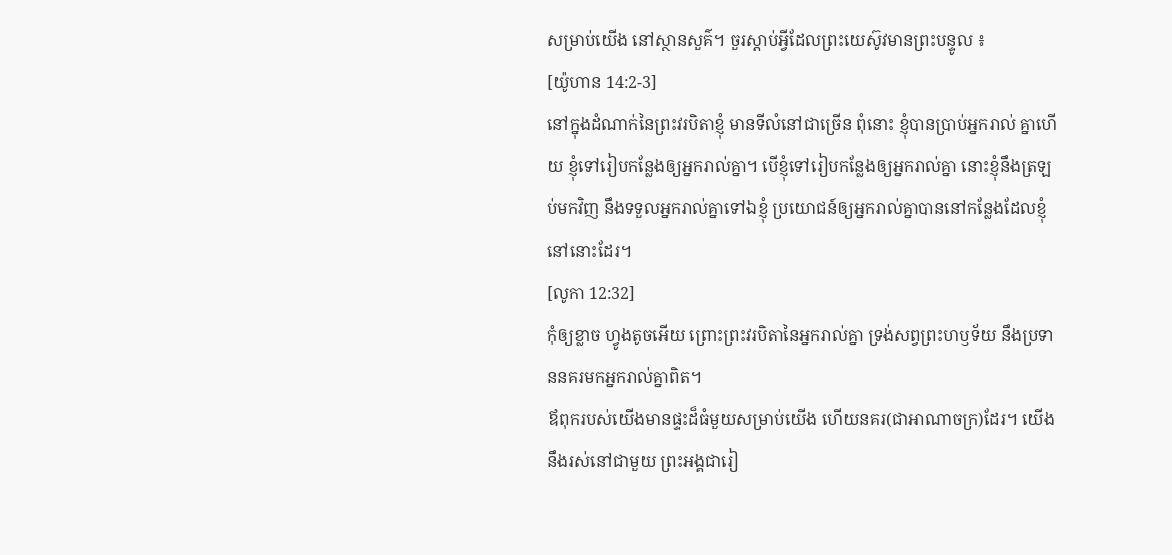សម្រាប់យើង នៅស្ថានសួគ៌។ ចួរស្ដាប់អ្វីដែលព្រះយេស៊ូវមានព្រះបន្ទូល ៖
[យ៉ូហាន 14:2-3]
នៅក្នុងដំណាក់នៃព្រះវរបិតាខ្ញុំ មានទីលំនៅជាច្រើន ពុំនោះ ខ្ញុំបានប្រាប់អ្នករាល់ គ្នាហើយ ខ្ញុំទៅរៀបកន្លែងឲ្យអ្នករាល់គ្នា។ បើខ្ញុំទៅរៀបកន្លែងឲ្យអ្នករាល់គ្នា នោះខ្ញុំនឹងត្រឡប់មកវិញ នឹងទទួលអ្នករាល់គ្នាទៅឯខ្ញុំ ប្រយោជន៍ឲ្យអ្នករាល់គ្នាបាននៅកន្លែងដែលខ្ញុំនៅនោះដែរ។
[លូកា 12:32]
កុំឲ្យខ្លាច ហ្វូងតូចអើយ ព្រោះព្រះវរបិតានៃអ្នករាល់គ្នា ទ្រង់សព្វព្រះហឫទ័យ នឹងប្រទាននគរមកអ្នករាល់គ្នាពិត។
ឪពុករបស់យើងមានផ្ទះដ៏ធំមួយសម្រាប់យើង ហើយនគរ(ជាអាណាចក្រ)ដែរ។ យើងនឹងរស់នៅជាមួយ ព្រះអង្គជារៀ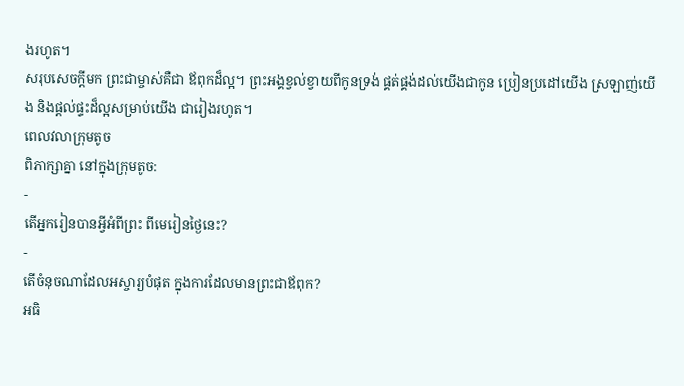ងរហូត។
សរុបសេចក្ដីមក ព្រះជាម្ចាស់គឺជា ឪពុកដ៏ល្អ។ ព្រះអង្គខ្វល់ខ្វាយពីកូនទ្រង់ ផ្គត់ផ្គង់ដល់យើងជាកូន ប្រៀនប្រដៅយើង ស្រឡាញ់យើង និងផ្ដល់ផ្ទះដ៏ល្អសម្រាប់យើង ជារៀងរហូត។
ពេលវលាក្រុមតូច
ពិភាក្សាគ្នា នៅក្នុងក្រុមតូច:
-
តើអ្នករៀនបានអ្វីអំពីព្រះ ពីមេរៀនថ្ងៃនេះ?
-
តើចំនុចណាដែលអស្ចារ្យបំផុត ក្នុងការដែលមានព្រះជាឪពុក?
អធិ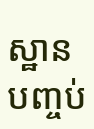ស្ឋានបញ្ចប់